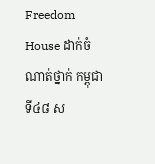Freedom House ដាក់ចំណាត់ថ្នាក់ កម្ពុជា ទី៤៨ ស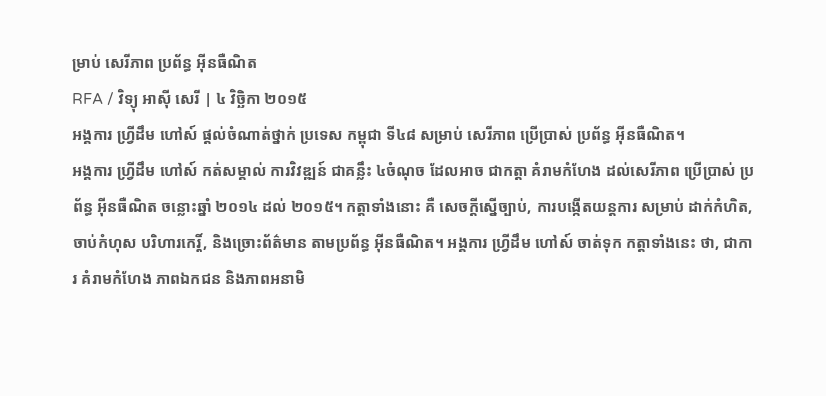ម្រាប់ សេរីភាព ប្រព័ន្ធ អ៊ីនធឺណិត
RFA / វិទ្យុ អាស៊ី សេរី | ៤ វិច្ឆិកា ២០១៥
អង្គការ ហ្វ្រីដឹម ហៅស៍ ផ្ដល់ចំណាត់ថ្នាក់ ប្រទេស កម្ពុជា ទី៤៨ សម្រាប់ សេរីភាព ប្រើប្រាស់ ប្រព័ន្ធ អ៊ីនធឺណិត។
អង្គការ ហ្វ្រីដឹម ហៅស៍ កត់សម្គាល់ ការវិវឌ្ឍន៍ ជាគន្លឹះ ៤ចំណុច ដែលអាច ជាកត្តា គំរាមកំហែង ដល់សេរីភាព ប្រើប្រាស់ ប្រព័ន្ធ អ៊ីនធឺណិត ចន្លោះឆ្នាំ ២០១៤ ដល់ ២០១៥។ កត្តាទាំងនោះ គឺ សេចក្ដីស្នើច្បាប់, ការបង្កើតយន្តការ សម្រាប់ ដាក់កំហិត, ចាប់កំហុស បរិហារកេរ្តិ៍, និងច្រោះព័ត៌មាន តាមប្រព័ន្ធ អ៊ីនធឺណិត។ អង្គការ ហ្វ្រីដឹម ហៅស៍ ចាត់ទុក កត្តាទាំងនេះ ថា, ជាការ គំរាមកំហែង ភាពឯកជន និងភាពអនាមិ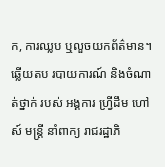ក, ការឈ្លប ឬលួចយកព័ត៌មាន។
ឆ្លើយតប របាយការណ៍ និងចំណាត់ថ្នាក់ របស់ អង្គការ ហ្វ្រីដឹម ហៅស៍ មន្ត្រី នាំពាក្យ រាជរដ្ឋាភិ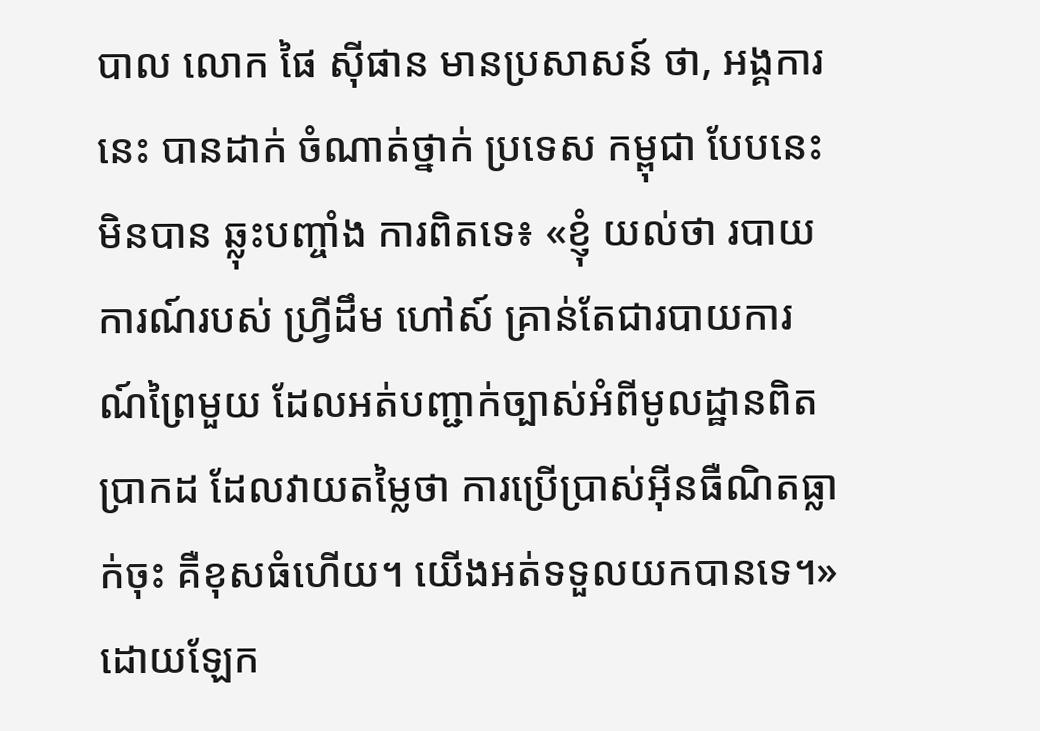បាល លោក ផៃ ស៊ីផាន មានប្រសាសន៍ ថា, អង្គការនេះ បានដាក់ ចំណាត់ថ្នាក់ ប្រទេស កម្ពុជា បែបនេះ មិនបាន ឆ្លុះបញ្ចាំង ការពិតទេ៖ «ខ្ញុំ យល់ថា របាយការណ៍របស់ ហ្វ្រីដឹម ហៅស៍ គ្រាន់តែជារបាយការណ៍ព្រៃមួយ ដែលអត់បញ្ជាក់ច្បាស់អំពីមូលដ្ឋានពិតប្រាកដ ដែលវាយតម្លៃថា ការប្រើប្រាស់អ៊ីនធឺណិតធ្លាក់ចុះ គឺខុសធំហើយ។ យើងអត់ទទួលយកបានទេ។»
ដោយឡែក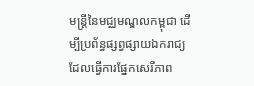មន្ត្រីនៃមជ្ឈមណ្ឌលកម្ពុជា ដើម្បីប្រព័ន្ធផ្សព្វផ្សាយឯករាជ្យ ដែលធ្វើការផ្នែកសេរីភាព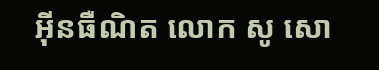អ៊ីនធឺណិត លោក សូ សោ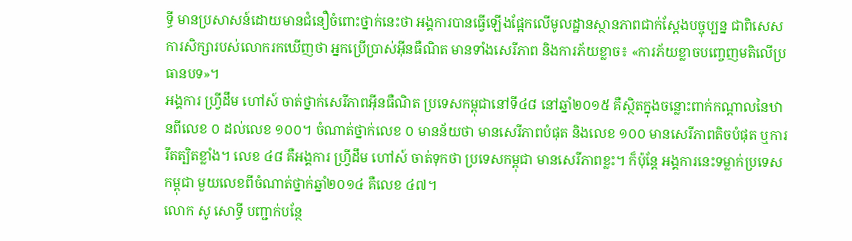ទ្ធី មានប្រសាសន៍ដោយមានជំនឿចំពោះថ្នាក់នេះថា អង្គការបានធ្វើឡើងផ្អែកលើមូលដ្ឋានស្ថានភាពជាក់ស្ដែងបច្ចុប្បន្ន ជាពិសេស ការសិក្សារបស់លោករកឃើញថា អ្នកប្រើប្រាស់អ៊ីនធឺណិត មានទាំងសេរីភាព និងការភ័យខ្លាច៖ «ការភ័យខ្លាចបញ្ចេញមតិលើប្រធានបទ»។
អង្គការ ហ្វ្រីដឹម ហៅស៍ ចាត់ថ្នាក់សេរីភាពអ៊ីនធឺណិត ប្រទេសកម្ពុជានៅទី៤៨ នៅឆ្នាំ២០១៥ គឺស្ថិតក្នុងចន្លោះពាក់កណ្ដាលនៃឋានពីលេខ ០ ដល់លេខ ១០០។ ចំណាត់ថ្នាក់លេខ ០ មានន័យថា មានសេរីភាពបំផុត និងលេខ ១០០ មានសេរីភាពតិចបំផុត ឬការរឹតត្បិតខ្លាំង។ លេខ ៤៨ គឺអង្គការ ហ្វ្រីដឹម ហៅស៍ ចាត់ទុកថា ប្រទេសកម្ពុជា មានសេរីភាពខ្លះ។ ក៏ប៉ុន្តែ អង្គការនេះទម្លាក់ប្រទេសកម្ពុជា មួយលេខពីចំណាត់ថ្នាក់ឆ្នាំ២០១៤ គឺលេខ ៤៧។
លោក សូ សោទ្ធី បញ្ជាក់បន្ថែ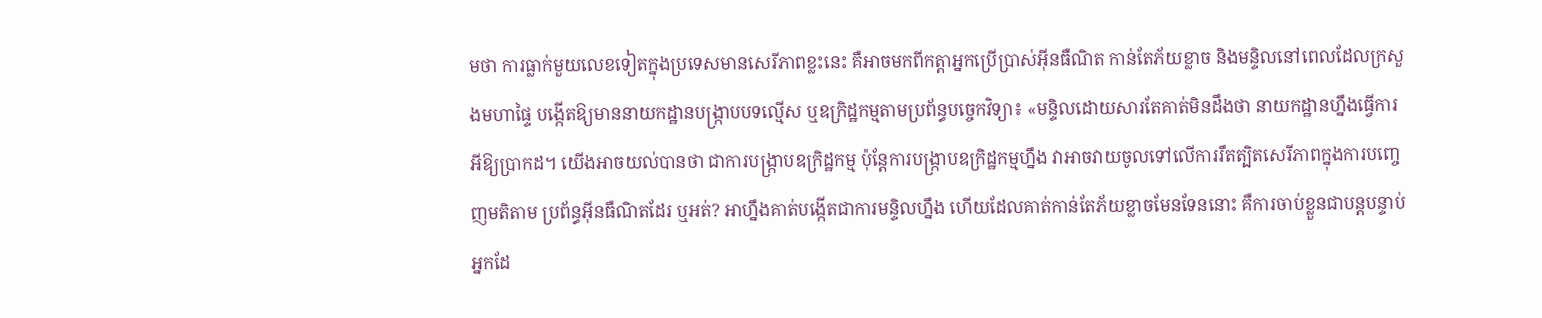មថា ការធ្លាក់មួយលេខទៀតក្នុងប្រទេសមានសេរីភាពខ្លះនេះ គឺអាចមកពីកត្តាអ្នកប្រើប្រាស់អ៊ីនធឺណិត កាន់តែភ័យខ្លាច និងមន្ទិលនៅពេលដែលក្រសួងមហាផ្ទៃ បង្កើតឱ្យមាននាយកដ្ឋានបង្ក្រាបបទល្មើស ឬឧក្រិដ្ឋកម្មតាមប្រព័ន្ធបច្ចេកវិទ្យា៖ «មន្ទិលដោយសារតែគាត់មិនដឹងថា នាយកដ្ឋានហ្នឹងធ្វើការអីឱ្យប្រាកដ។ យើងអាចយល់បានថា ជាការបង្ក្រាបឧក្រិដ្ឋកម្ម ប៉ុន្តែការបង្ក្រាបឧក្រិដ្ឋកម្មហ្នឹង វាអាចវាយចូលទៅលើការរឹតត្បិតសេរីភាពក្នុងការបញ្ចេញមតិតាម ប្រព័ន្ធអ៊ីនធឺណិតដែរ ឬអត់? អាហ្នឹងគាត់បង្កើតជាការមន្ទិលហ្នឹង ហើយដែលគាត់កាន់តែភ័យខ្លាចមែនទែននោះ គឺការចាប់ខ្លួនជាបន្តបន្ទាប់អ្នកដែ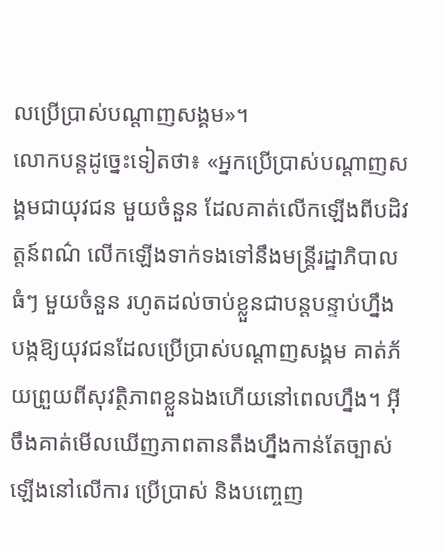លប្រើប្រាស់បណ្ដាញសង្គម»។
លោកបន្តដូច្នេះទៀតថា៖ «អ្នកប្រើប្រាស់បណ្ដាញសង្គមជាយុវជន មួយចំនួន ដែលគាត់លើកឡើងពីបដិវត្តន៍ពណ៌ លើកឡើងទាក់ទងទៅនឹងមន្ត្រីរដ្ឋាភិបាលធំៗ មួយចំនួន រហូតដល់ចាប់ខ្លួនជាបន្តបន្ទាប់ហ្នឹង បង្កឱ្យយុវជនដែលប្រើប្រាស់បណ្ដាញសង្គម គាត់ភ័យព្រួយពីសុវត្ថិភាពខ្លួនឯងហើយនៅពេលហ្នឹង។ អ៊ីចឹងគាត់មើលឃើញភាពតានតឹងហ្នឹងកាន់តែច្បាស់ឡើងនៅលើការ ប្រើប្រាស់ និងបញ្ចេញ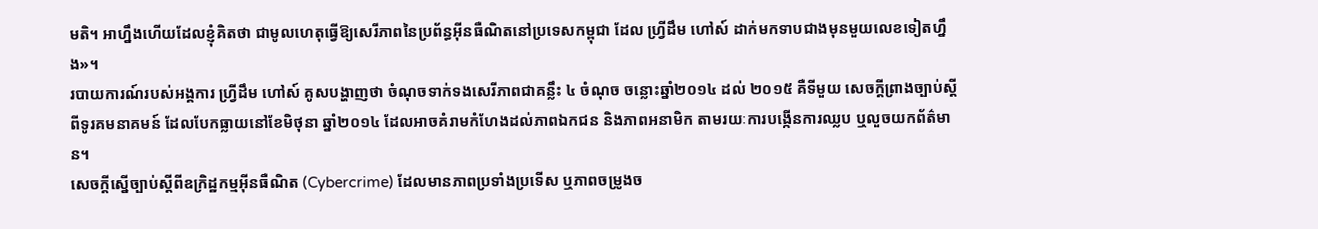មតិ។ អាហ្នឹងហើយដែលខ្ញុំគិតថា ជាមូលហេតុធ្វើឱ្យសេរីភាពនៃប្រព័ន្ធអ៊ីនធឺណិតនៅប្រទេសកម្ពុជា ដែល ហ្វ្រីដឹម ហៅស៍ ដាក់មកទាបជាងមុនមួយលេខទៀតហ្នឹង»។
របាយការណ៍របស់អង្គការ ហ្វ្រីដឹម ហៅស៍ គូសបង្ហាញថា ចំណុចទាក់ទងសេរីភាពជាគន្លឹះ ៤ ចំណុច ចន្លោះឆ្នាំ២០១៤ ដល់ ២០១៥ គឺទីមួយ សេចក្ដីព្រាងច្បាប់ស្ដីពីទូរគមនាគមន៍ ដែលបែកធ្លាយនៅខែមិថុនា ឆ្នាំ២០១៤ ដែលអាចគំរាមកំហែងដល់ភាពឯកជន និងភាពអនាមិក តាមរយៈការបង្កើនការឈ្លប ឬលួចយកព័ត៌មាន។
សេចក្ដីស្នើច្បាប់ស្ដីពីឧក្រិដ្ឋកម្មអ៊ីនធឺណិត (Cybercrime) ដែលមានភាពប្រទាំងប្រទើស ឬភាពចម្រូងច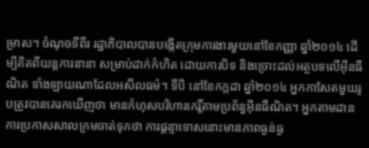ម្រាស។ ចំណុចទីពីរ រដ្ឋាភិបាលបានបង្កើតក្រុមការងារមួយនៅខែកញ្ញា ឆ្នាំ២០១៤ ដើម្បីគិតពីយន្តការនានា សម្រាប់ដាក់កំហិត ដោយការបិទ និងច្រោះដល់អត្ថបទលើអ៊ីនធឺណិត ទាំងឡាយណាដែលអសីលធម៌។ ទីបី នៅខែកក្កដា ឆ្នាំ២០១៤ អ្នកកាសែតមួយរូបត្រូវបានគេរកឃើញថា មានកំហុសបរិហារកេរ្តិ៍តាមប្រព័ន្ធអ៊ីនធឺណិត។ អ្នកតាមដានការប្រកាសសាលក្រមចាត់ទុកថា ការផ្ដន្ទាទោសនោះមានភាពធ្ងន់ធ្ង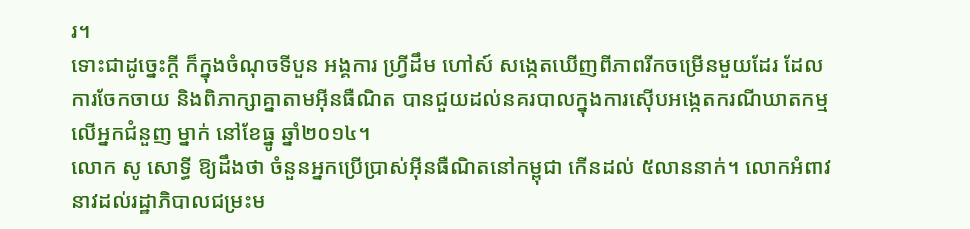រ។
ទោះជាដូច្នេះក្ដី ក៏ក្នុងចំណុចទីបួន អង្គការ ហ្វ្រីដឹម ហៅស៍ សង្កេតឃើញពីភាពរីកចម្រើនមួយដែរ ដែលការចែកចាយ និងពិភាក្សាគ្នាតាមអ៊ីនធឺណិត បានជួយដល់នគរបាលក្នុងការស៊ើបអង្កេតករណីឃាតកម្មលើអ្នកជំនួញ ម្នាក់ នៅខែធ្នូ ឆ្នាំ២០១៤។
លោក សូ សោទ្ធី ឱ្យដឹងថា ចំនួនអ្នកប្រើប្រាស់អ៊ីនធឺណិតនៅកម្ពុជា កើនដល់ ៥លាននាក់។ លោកអំពាវនាវដល់រដ្ឋាភិបាលជម្រះម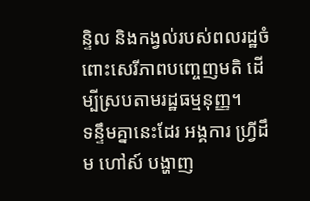ន្ទិល និងកង្វល់របស់ពលរដ្ឋចំពោះសេរីភាពបញ្ចេញមតិ ដើម្បីស្របតាមរដ្ឋធម្មនុញ្ញ។
ទន្ទឹមគ្នានេះដែរ អង្គការ ហ្វ្រីដឹម ហៅស៍ បង្ហាញ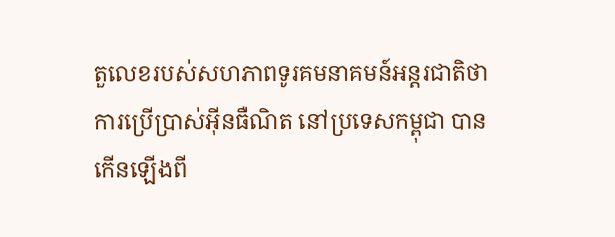តួលេខរបស់សហភាពទូរគមនាគមន៍អន្តរជាតិថា ការប្រើប្រាស់អ៊ីនធឺណិត នៅប្រទេសកម្ពុជា បានកើនឡើងពី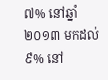៧% នៅឆ្នាំ២០១៣ មកដល់ ៩% នៅ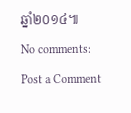ឆ្នាំ២០១៤៕
No comments:
Post a Comment